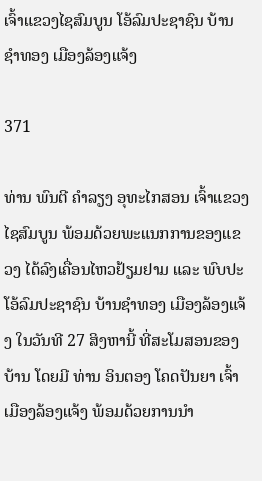ເຈົ້າແຂວງໄຊສົມບູນ ໂອ້ລົມປະຊາຊົນ ບ້ານຊຳທອງ ເມືອງລ້ອງແຈ້ງ

371

ທ່ານ ພົນຕີ ຄຳລຽງ ອຸທະໄກສອນ ເຈົ້າແຂວງໄຊສົມບູນ ພ້ອມດ້ວຍພະແນກການຂອງແຂວງ ໄດ້ລົງເຄື່ອນໄຫວຢ້ຽມຢາມ ແລະ ພົບປະໂອ້ລົມປະຊາຊົນ ບ້ານຊຳທອງ ເມືອງລ້ອງແຈ້ງ ໃນວັນທີ 27 ສິງຫານີ້ ທີ່ສະໂມສອນຂອງບ້ານ ໂດຍມີ ທ່ານ ອິນຕອງ ໂຄດປັນຍາ ເຈົ້າເມືອງລ້ອງແຈ້ງ ພ້ອມດ້ວຍການນຳ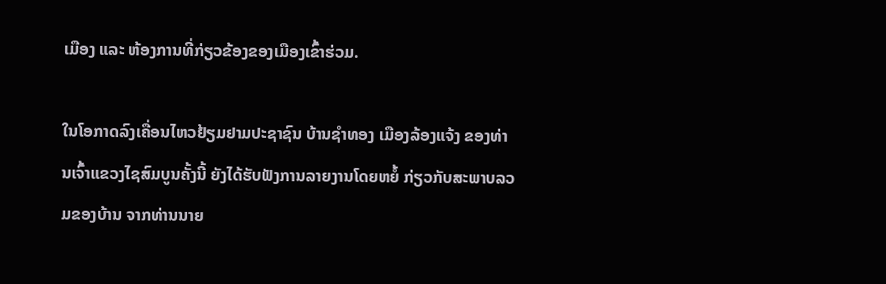ເມືອງ ແລະ ຫ້ອງການທີ່ກ່ຽວຂ້ອງຂອງເມືອງເຂົ້າຮ່ວມ.

ໃນໂອກາດລົງເຄື່ອນໄຫວຢ້ຽມຢາມປະຊາຊົນ ບ້ານຊຳທອງ ເມືອງລ້ອງແຈ້ງ ຂອງທ່ານເຈົ້າແຂວງໄຊສົມບູນຄັ້ງນີ້ ຍັງໄດ້ຮັບຟັງການລາຍງານໂດຍຫຍໍ້ ກ່ຽວກັບສະພາບລວມຂອງບ້ານ ຈາກທ່ານນາຍ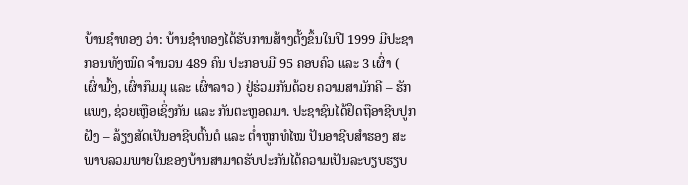ບ້ານຊໍາທອງ ວ່າ: ບ້ານຊໍາທອງໄດ້ຮັບການສ້າງຕັ້ງຂຶ້ນໃນປີ 1999 ມີປະຊາກອນທັງໝົດ ຈໍານວນ 489 ຄົນ ປະກອບມີ 95 ຄອບຄົວ ແລະ 3 ເຜົ່າ ( ເຜົ່າມົ້ງ, ເຜົ່າກຶມມຸ ແລະ ເຜົ່າລາວ ) ຢູ່ຮ່ວມກັນດ້ວຍ ຄວາມສາມັກຄີ – ຮັກແພງ, ຊ່ວຍເຫຼືອເຊິ່ງກັນ ແລະ ກັນຕະຫຼອດມາ. ປະຊາຊົນໄດ້ຢຶດຖືອາຊີບປູກຝັງ – ລ້ຽງສັດເປັນອາຊີບຕົ້ນຕໍ ແລະ ຕໍ່າຫູກທໍໄໝ ປັນອາຊີບສຳຮອງ ສະພາບລວມພາຍໃນຂອງບ້ານສາມາດຮັບປະກັນໄດ້ຄວາມເປັນລະບຽບຮຽບ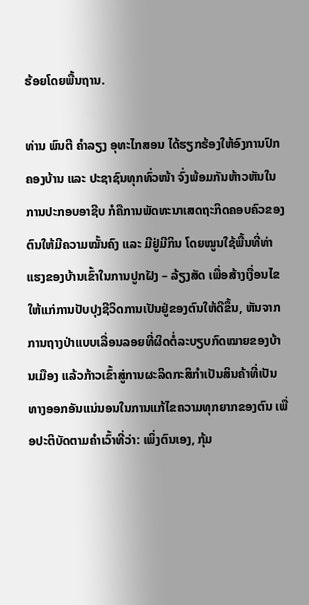ຮ້ອຍໂດຍພື້ນຖານ.

ທ່ານ ພົນຕີ ຄຳລຽງ ອຸທະໄກສອນ ໄດ້ຮຽກຮ້ອງໃຫ້ອົງການປົກຄອງບ້ານ ແລະ ປະຊາຊົນທຸກທົ່ວໜ້າ ຈົ່ງພ້ອມກັນຫ້າວຫັນໃນການປະກອບອາຊີບ ກໍຄືການພັດທະນາເສດຖະກິດຄອບຄົວຂອງຕົນໃຫ້ມີຄວາມໝັ້ນຄົງ ແລະ ມີຢູ່ມີກິນ ໂດຍໝູນໃຊ້ພື້ນທີ່ທ່າແຮງຂອງບ້ານເຂົ້າໃນການປູກຝັງ – ລ້ຽງສັດ ເພື່ອສ້າງເງື່ອນໄຂໃຫ້ແກ່ການປັບປຸງຊີວິດການເປັນຢູ່ຂອງຕົນໃຫ້ດີຂຶ້ນ, ຫັນຈາກການຖາງປ່າແບບເລື່ອນລອຍທີ່ຜິດຕໍ່ລະບຽບກົດໝາຍຂອງບ້ານເມືອງ ແລ້ວກ້າວເຂົ້າສູ່ການຜະລິດກະສິກຳເປັນສິນຄ້າທີ່ເປັນທາງອອກອັນແນ່ນອນໃນການແກ້ໄຂຄວາມທຸກຍາກຂອງຕົນ ເພື່ອປະຕິບັດຕາມຄໍາເວົ້າທີ່ວ່າ: ເພິ່ງຕົນເອງ, ກຸ້ມ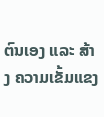ຕົນເອງ ແລະ ສ້າງ ຄວາມເຂັ້ມແຂງ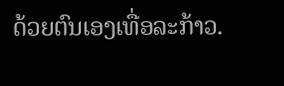ດ້ວຍຕົນເອງເທື່ອລະກ້າວ.